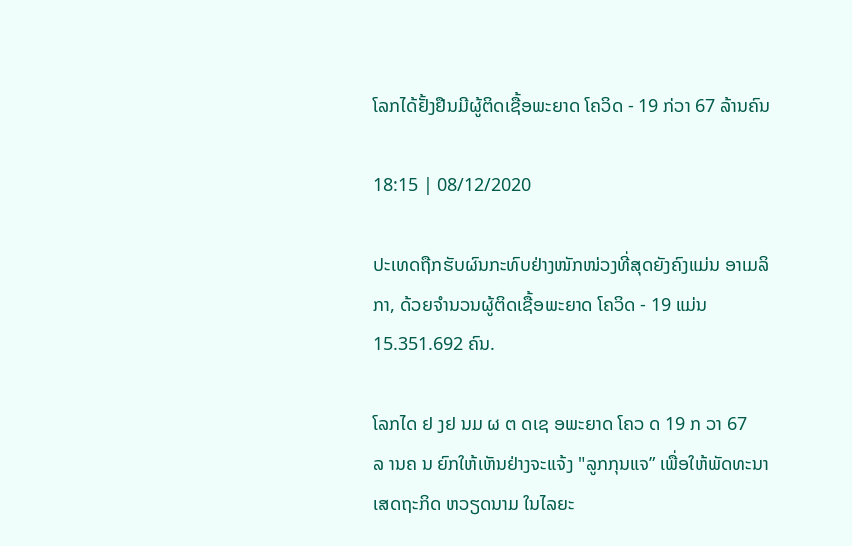ໂລກໄດ້ຢັ້ງຢືນມີຜູ້ຕິດເຊື້ອພະຍາດ ໂຄວິດ - 19 ກ່ວາ 67 ລ້ານຄົນ

18:15 | 08/12/2020

ປະເທດຖືກຮັບຜົນກະທົບຢ່າງໜັກໜ່ວງທີ່ສຸດຍັງຄົງແມ່ນ ອາເມລິກາ, ດ້ວຍຈຳນວນຜູ້ຕິດເຊື້ອພະຍາດ ໂຄວິດ - 19 ແມ່ນ 15.351.692 ຄົນ.

ໂລກໄດ ຢ ງຢ ນມ ຜ ຕ ດເຊ ອພະຍາດ ໂຄວ ດ 19 ກ ວາ 67 ລ ານຄ ນ ຍົກໃຫ້ເຫັນຢ່າງຈະແຈ້ງ "ລູກກຸນແຈ” ເພື່ອໃຫ້ພັດທະນາເສດຖະກິດ ຫວຽດນາມ ໃນໄລຍະ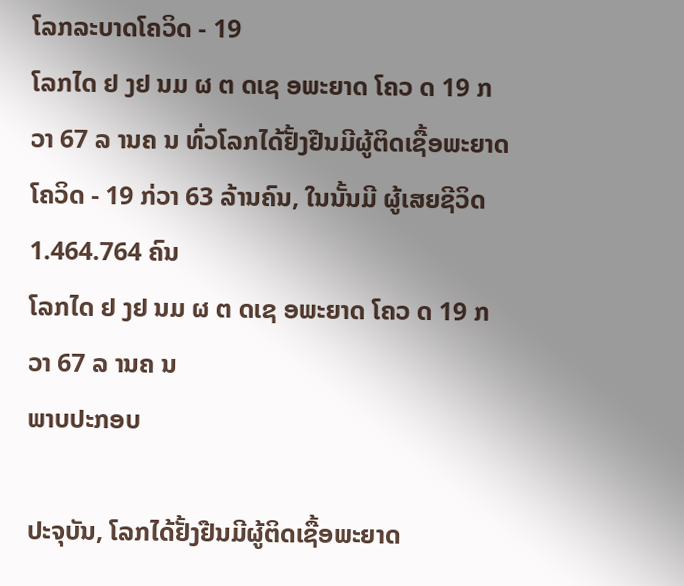ໂລກລະບາດໂຄວິດ - 19
ໂລກໄດ ຢ ງຢ ນມ ຜ ຕ ດເຊ ອພະຍາດ ໂຄວ ດ 19 ກ ວາ 67 ລ ານຄ ນ ທົ່ວໂລກໄດ້ຢັ້ງຢືນມີຜູ້ຕິດເຊື້ອພະຍາດ ໂຄວິດ - 19 ກ່ວາ 63 ລ້ານຄົນ, ໃນນັ້ນມີ ຜູ້ເສຍຊີວິດ 1.464.764 ຄົນ
ໂລກໄດ ຢ ງຢ ນມ ຜ ຕ ດເຊ ອພະຍາດ ໂຄວ ດ 19 ກ ວາ 67 ລ ານຄ ນ
ພາບປະກອບ

ປະຈຸບັນ, ໂລກໄດ້ຢັ້ງຢືນມີຜູ້ຕິດເຊື້ອພະຍາດ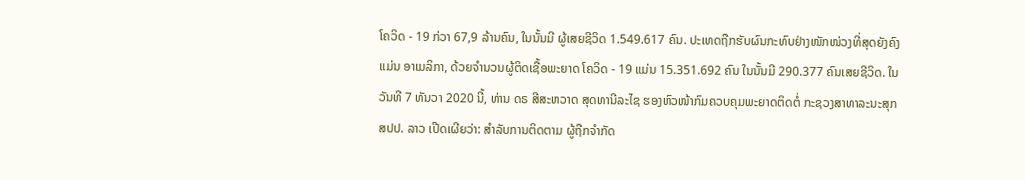ໂຄວິດ - 19 ກ່ວາ 67,9 ລ້ານຄົນ, ໃນນັ້ນມີ ຜູ້ເສຍຊີວິດ 1.549.617 ຄົນ. ປະເທດຖືກຮັບຜົນກະທົບຢ່າງໜັກໜ່ວງທີ່ສຸດຍັງຄົງແມ່ນ ອາເມລິກາ, ດ້ວຍຈຳນວນຜູ້ຕິດເຊື້ອພະຍາດ ໂຄວິດ - 19 ແມ່ນ 15.351.692 ຄົນ ໃນນັ້ນມີ 290.377 ຄົນເສຍຊີວິດ. ໃນວັນທີ 7 ທັນວາ 2020 ນີ້, ທ່ານ ດຣ ສີສະຫວາດ ສຸດທານີລະໄຊ ຮອງຫົວໜ້າກົມຄວບຄຸມພະຍາດຕິດຕໍ່ ກະຊວງສາທາລະນະສຸກ ສປປ. ລາວ ເປີດເຜີຍວ່າ: ສໍາລັບການຕິດຕາມ ຜູ້ຖືກຈຳກັດ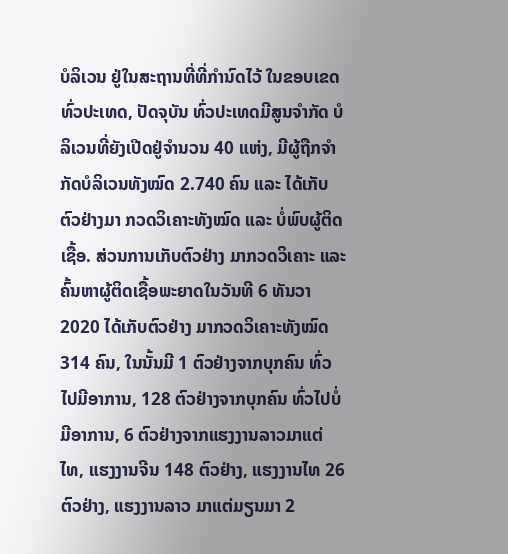ບໍລິເວນ ຢູ່ໃນສະຖານທີ່ທີ່ກຳນົດໄວ້ ໃນຂອບເຂດທົ່ວປະເທດ, ປັດຈຸບັນ ທົ່ວປະເທດມີສູນຈໍາກັດ ບໍລິເວນທີ່ຍັງເປີດຢູ່ຈໍານວນ 40 ແຫ່ງ, ມີຜູ້ຖືກຈຳກັດບໍລິເວນທັງໝົດ 2.740 ຄົນ ແລະ ໄດ້ເກັບຕົວຢ່າງມາ ກວດວິເຄາະທັງໝົດ ແລະ ບໍ່ພົບຜູ້ຕິດເຊື້ອ. ສ່ວນການເກັບຕົວຢ່າງ ມາກວດວິເຄາະ ແລະ ຄົ້ນຫາຜູ້ຕິດເຊື້ອພະຍາດໃນວັນທີ 6 ທັນວາ 2020 ໄດ້ເກັບຕົວຢ່າງ ມາກວດວິເຄາະທັງໝົດ 314 ຄົນ, ໃນນັ້ນມີ 1 ຕົວຢ່າງຈາກບຸກຄົນ ທົ່ວໄປມີອາການ, 128 ຕົວຢ່າງຈາກບຸກຄົນ ທົ່ວໄປບໍ່ມີອາການ, 6 ຕົວຢ່າງຈາກແຮງງານລາວມາແຕ່ໄທ, ແຮງງານຈີນ 148 ຕົວຢ່າງ, ແຮງງານໄທ 26 ຕົວຢ່າງ, ແຮງງານລາວ ມາແຕ່ມຽນມາ 2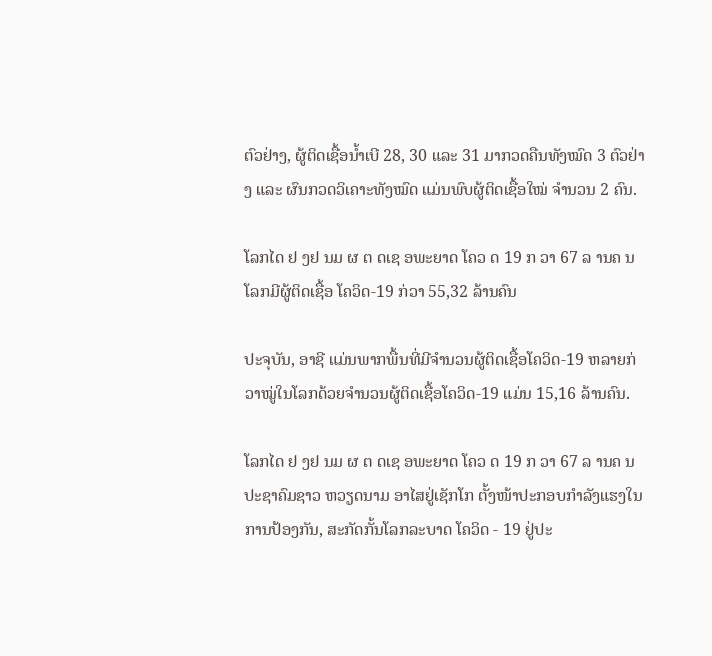ຕົວຢ່າງ, ຜູ້ຕິດເຊື້ອນ້ຳເບີ 28, 30 ແລະ 31 ມາກວດຄືນທັງໝົດ 3 ຕົວຢ່າງ ແລະ ຜົນກວດວິເຄາະທັງໝົດ ແມ່ນພົບຜູ້ຕິດເຊື້ອໃໝ່ ຈຳນວນ 2 ຄົນ.

ໂລກໄດ ຢ ງຢ ນມ ຜ ຕ ດເຊ ອພະຍາດ ໂຄວ ດ 19 ກ ວາ 67 ລ ານຄ ນ ໂລກມີຜູ້ຕິດເຊື້ອ ໂຄວິດ-19 ກ່ວາ 55,32 ລ້ານຄົນ

ປະຈຸບັນ, ອາຊີ ແມ່ນພາກພື້ນທີ່ມີຈຳນວນຜູ້ຕິດເຊື້ອໂຄວິດ-19 ຫລາຍກ່ວາໝູ່ໃນໂລກດ້ວຍຈຳນວນຜູ້ຕິດເຊື້ອໂຄວິດ-19 ແມ່ນ 15,16 ລ້ານຄົນ.

ໂລກໄດ ຢ ງຢ ນມ ຜ ຕ ດເຊ ອພະຍາດ ໂຄວ ດ 19 ກ ວາ 67 ລ ານຄ ນ ປະຊາຄົມຊາວ ຫວຽດນາມ ອາໄສຢູ່ເຊັກໂກ ຕັ້ງໜ້າປະກອບກຳລັງແຮງໃນການປ້ອງກັນ, ສະກັດກັ້ນໂລກລະບາດ ໂຄວິດ - 19 ຢູ່ປະ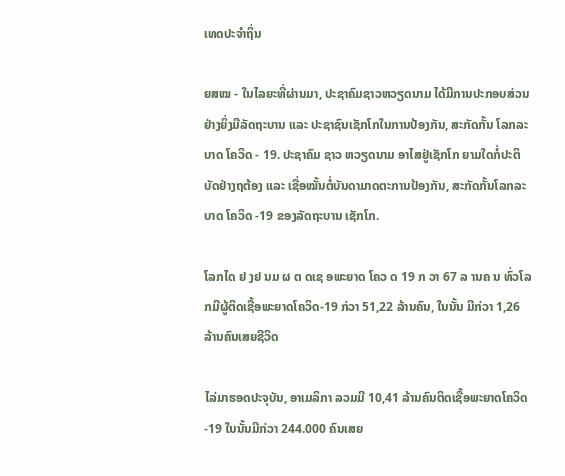ເທດປະຈຳຖິ່ນ

ຍສໝ - ໃນໄລຍະທີ່ຜ່ານມາ, ປະຊາຄົມຊາວຫວຽດນາມ ໄດ້ມີການປະກອບສ່ວນຢ່າງຍິ່ງມີລັດຖະບານ ແລະ ປະຊາຊົນເຊັກໂກໃນການປ້ອງກັນ, ສະກັດກັ້ນ ໂລກລະບາດ ໂຄວິດ - 19. ປະຊາຄົມ ຊາວ ຫວຽດນາມ ອາໄສຢູ່ເຊັກໂກ ຍາມໃດກໍ່ປະຕິບັດຢ່າງຖຕ້ອງ ແລະ ເຊື່ອໝັ້ນຕໍ່ບັນດາມາດຕະການປ້ອງກັນ, ສະກັດກັ້ນໂລກລະບາດ ໂຄວິດ -19 ຂອງລັດຖະບານ ເຊັກໂກ.

ໂລກໄດ ຢ ງຢ ນມ ຜ ຕ ດເຊ ອພະຍາດ ໂຄວ ດ 19 ກ ວາ 67 ລ ານຄ ນ ທົ່ວໂລກມີຜູ້ຕິດເຊື້ອພະຍາດໂຄວິດ-19 ກ່ວາ 51,22 ລ້ານຄົນ, ໃນນັ້ນ ມີກ່ວາ 1,26 ລ້ານຄົນເສຍຊີວິດ

ໄລ່ມາຮອດປະຈຸບັນ, ອາເມລິກາ ລວມມີ 10,41 ລ້ານຄົນຕິດເຊື້ອພະຍາດໂຄວິດ-19 ໃນນັ້ນມີກ່ວາ 244.000 ຄົນເສຍ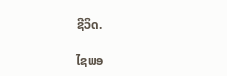ຊີວິດ.

ໄຊພອ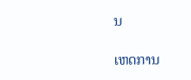ນ

ເຫດການ